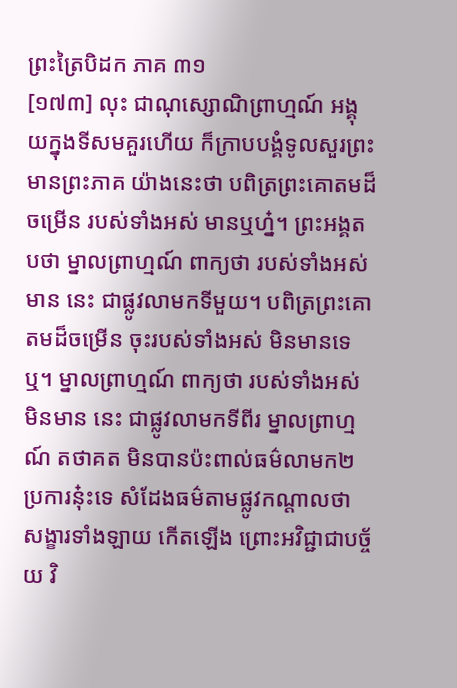ព្រះត្រៃបិដក ភាគ ៣១
[១៧៣] លុះ ជាណុស្សោណិព្រាហ្មណ៍ អង្គុយក្នុងទីសមគួរហើយ ក៏ក្រាបបង្គំទូលសួរព្រះមានព្រះភាគ យ៉ាងនេះថា បពិត្រព្រះគោតមដ៏ចម្រើន របស់ទាំងអស់ មានឬហ្ន៎។ ព្រះអង្គតបថា ម្នាលព្រាហ្មណ៍ ពាក្យថា របស់ទាំងអស់មាន នេះ ជាផ្លូវលាមកទីមួយ។ បពិត្រព្រះគោតមដ៏ចម្រើន ចុះរបស់ទាំងអស់ មិនមានទេឬ។ ម្នាលព្រាហ្មណ៍ ពាក្យថា របស់ទាំងអស់ មិនមាន នេះ ជាផ្លូវលាមកទីពីរ ម្នាលព្រាហ្មណ៍ តថាគត មិនបានប៉ះពាល់ធម៌លាមក២ប្រការនុ៎ះទេ សំដែងធម៌តាមផ្លូវកណ្តាលថា សង្ខារទាំងឡាយ កើតឡើង ព្រោះអវិជ្ជាជាបច្ច័យ វិ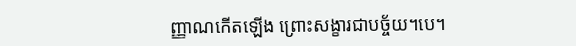ញ្ញាណកើតឡើង ព្រោះសង្ខារជាបច្ច័យ។បេ។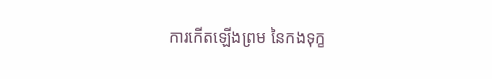ការកើតឡើងព្រម នៃកងទុក្ខ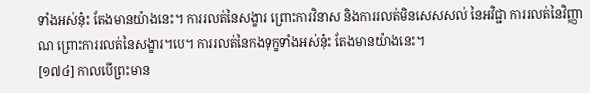ទាំងអស់នុ៎ះ តែងមានយ៉ាងនេះ។ ការរលត់នៃសង្ខារ ព្រោះការវិនាស និងការរលត់មិនសេសសល់ នៃអវិជ្ជា ការរលត់នៃវិញ្ញាណ ព្រោះការរលត់នៃសង្ខារ។បេ។ ការរលត់នៃកងទុក្ខទាំងអស់នុ៎ះ តែងមានយ៉ាងនេះ។
[១៧៤] កាលបើព្រះមាន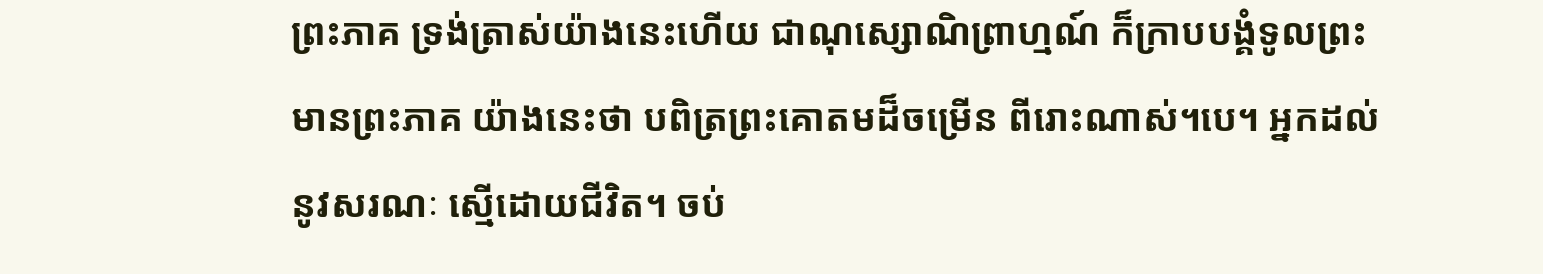ព្រះភាគ ទ្រង់ត្រាស់យ៉ាងនេះហើយ ជាណុស្សោណិព្រាហ្មណ៍ ក៏ក្រាបបង្គំទូលព្រះមានព្រះភាគ យ៉ាងនេះថា បពិត្រព្រះគោតមដ៏ចម្រើន ពីរោះណាស់។បេ។ អ្នកដល់នូវសរណៈ ស្មើដោយជីវិត។ ចប់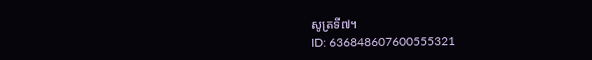សូត្រទី៧។
ID: 636848607600555321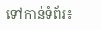ទៅកាន់ទំព័រ៖